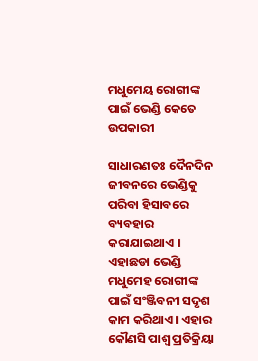ମଧୁମେୟ ରୋଗୀଙ୍କ ପାଇଁ ଭେଣ୍ଡି କେତେ ଉପକାରୀ

ସାଧାରଣତଃ ଦୈନଦିନ ଜୀବନରେ ଭେଣ୍ଡିକୁ ପରିବା ହିସାବରେ ବ୍ୟବହାର କରାଯାଇଥାଏ । ଏହାଛଡା ଭେଣ୍ଡି ମଧୁମେହ ରୋଗୀଙ୍କ ପାଇଁ ସଂଞ୍ଜିବନୀ ସଦୃଶ କାମ କରିଥାଏ । ଏହାର କୌଣସି ପାଶ୍ୱ ପ୍ରତିକ୍ରିୟା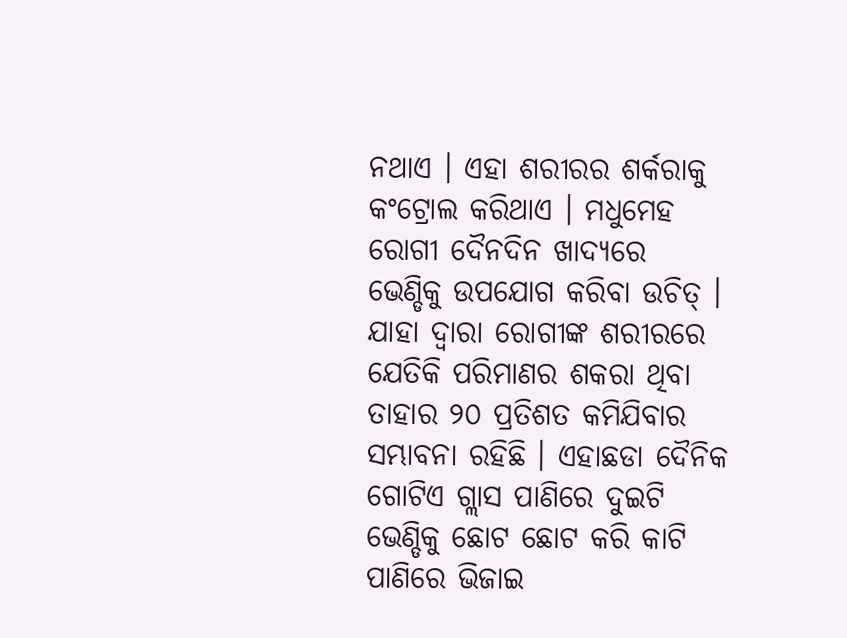ନଥାଏ । ଏହା ଶରୀରର ଶର୍କରାକୁ କଂଟ୍ରୋଲ କରିଥାଏ । ମଧୁମେହ ରୋଗୀ ଦୈନଦିନ ଖାଦ୍ୟରେ ଭେଣ୍ଡିକୁ ଉପଯୋଗ କରିବା ଉଚିତ୍ । ଯାହା ଦ୍ୱାରା ରୋଗୀଙ୍କ ଶରୀରରେ ଯେତିକି ପରିମାଣର ଶକରା ଥିବା ତାହାର ୨୦ ପ୍ରତିଶତ କମିଯିବାର ସମ୍ଭାବନା ରହିଛି । ଏହାଛଡା ଦୈନିକ ଗୋଟିଏ ଗ୍ଲାସ ପାଣିରେ ଦୁଇଟି ଭେଣ୍ଡିକୁ ଛୋଟ ଛୋଟ କରି କାଟି ପାଣିରେ ଭିଜାଇ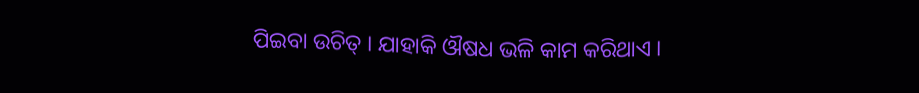ପିଇବା ଉଚିତ୍ । ଯାହାକି ଔଷଧ ଭଳି କାମ କରିଥାଏ ।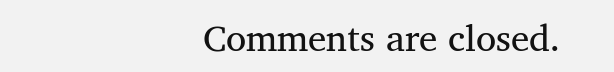Comments are closed.